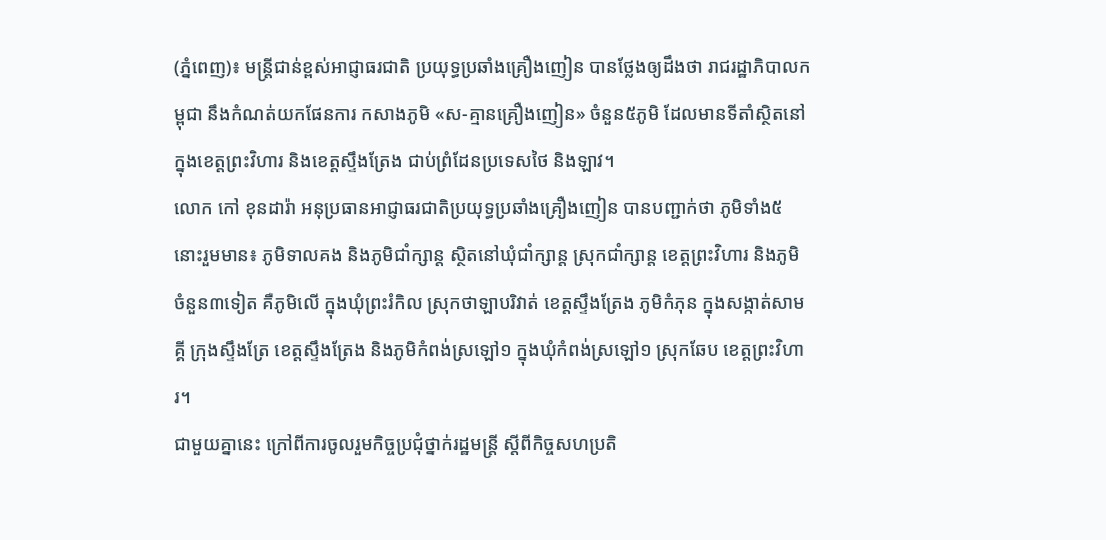(ភ្នំពេញ)៖ មន្រ្តីជាន់ខ្ពស់អាជ្ញាធរជាតិ ប្រយុទ្ធប្រឆាំងគ្រឿងញៀន បានថ្លែងឲ្យដឹងថា រាជរដ្ឋាភិបាលកម្ពុជា នឹងកំណត់យកផែនការ កសាងភូមិ «ស-គ្មានគ្រឿងញៀន» ចំនួន៥ភូមិ ដែលមានទីតាំស្ថិតនៅក្នុងខេត្តព្រះវិហារ និងខេត្តស្ទឹងត្រែង ជាប់ព្រំដែនប្រទេសថៃ និងឡាវ។
លោក កៅ ខុនដារ៉ា អនុប្រធានអាជ្ញាធរជាតិប្រយុទ្ធប្រឆាំងគ្រឿងញៀន បានបញ្ជាក់ថា ភូមិទាំង៥នោះរួមមាន៖ ភូមិទាលគង និងភូមិជាំក្សាន្ត ស្ថិតនៅឃុំជាំក្សាន្ត ស្រុកជាំក្សាន្ត ខេត្តព្រះវិហារ និងភូមិចំនួន៣ទៀត គឺភូមិលើ ក្នុងឃុំព្រះរំកិល ស្រុកថាឡាបរិវាត់ ខេត្តស្ទឹងត្រែង ភូមិកំភុន ក្នុងសង្កាត់សាមគ្គី ក្រុងស្ទឹងត្រែ ខេត្តស្ទឹងត្រែង និងភូមិកំពង់ស្រឡៅ១ ក្នុងឃុំកំពង់ស្រឡៅ១ ស្រុកឆែប ខេត្តព្រះវិហារ។
ជាមួយគ្នានេះ ក្រៅពីការចូលរួមកិច្ចប្រជុំថ្នាក់រដ្ឋមន្រ្តី ស្តីពីកិច្ចសហប្រតិ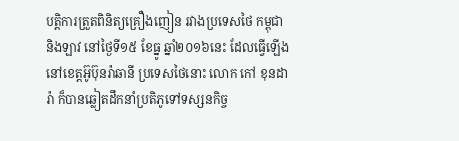បត្តិការត្រួតពិនិត្យគ្រឿងញៀន រវាងប្រទេសថៃ កម្ពុជា និងឡាវ នៅថ្ងៃទី១៥ ខែធ្នូ ឆ្នាំ២០១៦នេះ ដែលធ្វើឡើងនៅខេត្តអ៊ូប៊ុនរ៉ាឆានី ប្រទេសថៃនោះ លោក កៅ ខុនដារ៉ា ក៏បានឆ្លៀតដឹកនាំប្រតិភូទៅទស្សនកិច្ច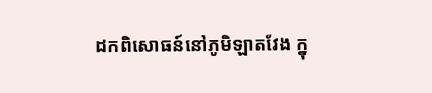ដកពិសោធន៍នៅភូមិឡាតវែង ក្នុ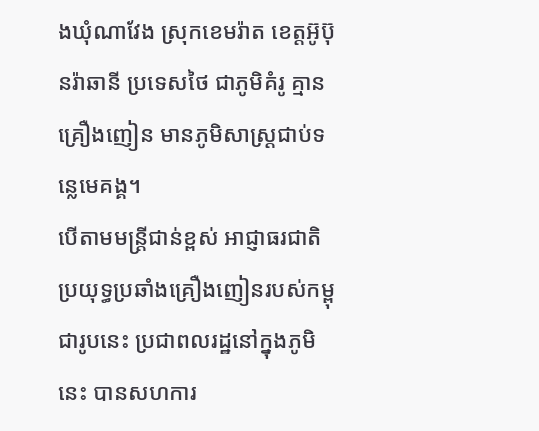ងឃុំណាវែង ស្រុកខេមរ៉ាត ខេត្តអ៊ូប៊ុនរ៉ាឆានី ប្រទេសថៃ ជាភូមិគំរូ គ្មានគ្រឿងញៀន មានភូមិសាស្រ្តជាប់ទនេ្លមេគង្គ។
បើតាមមន្រ្តីជាន់ខ្ពស់ អាជ្ញាធរជាតិប្រយុទ្ធប្រឆាំងគ្រឿងញៀនរបស់កម្ពុជារូបនេះ ប្រជាពលរដ្ឋនៅក្នុងភូមិនេះ បានសហការ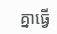គ្នាធ្វើ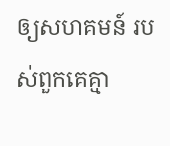ឲ្យសហគមន៍ របស់ពួកគេគ្មា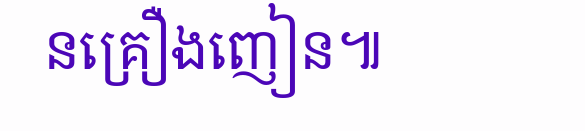នគ្រឿងញៀន៕